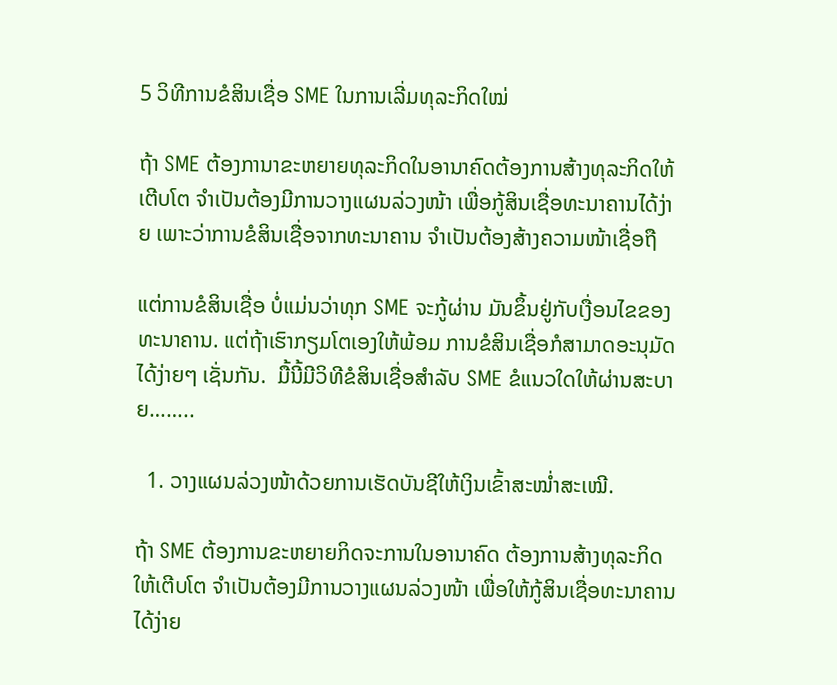5 ວິທີການຂໍສິນເຊື່ອ SME ໃນການເລີ່ມທຸລະກິດໃໝ່

ຖ້າ SME ຕ້ອງການາຂະຫຍາຍທຸລະກິດໃນອານາຄົດຕ້ອງການສ້າງທຸລະກິດໃຫ້ເຕີບໂຕ ຈຳເປັນຕ້ອງມີການວາງແຜນລ່ວງໜ້າ ເພື່ອກູ້ສິນເຊື່ອທະນາຄານໄດ້ງ່າຍ ເພາະວ່າການຂໍສິນເຊື່ອຈາກທະນາຄານ ຈຳເປັນຕ້ອງສ້າງຄວາມໜ້າເຊື່ອຖື

ແຕ່ການຂໍສິນເຊື່ອ ບໍ່ແມ່ນວ່າທຸກ SME ຈະກູ້ຜ່ານ ມັນຂຶ້ນຢູ່ກັບເງື່ອນໄຂຂອງທະນາຄານ. ແຕ່ຖ້າເຮົາກຽມໂຕເອງໃຫ້ພ້ອມ ການຂໍສິນເຊື່ອກໍສາມາດອະນຸມັດໄດ້ງ່າຍໆ ເຊັ່ນກັນ.  ມື້ນີ້ມີວິທີຂໍສິນເຊື່ອສຳລັບ SME ຂໍແນວໃດໃຫ້ຜ່ານສະບາຍ……..

  1. ວາງແຜນລ່ວງໜ້າດ້ວຍການເຮັດບັນຊີໃຫ້ເງິນເຂົ້າສະໝໍ່າສະເໝີ.

ຖ້າ SME ຕ້ອງການຂະຫຍາຍກິດຈະການໃນອານາຄົດ ຕ້ອງການສ້າງທຸລະກິດໃຫ້ເຕີບໂຕ ຈຳເປັນຕ້ອງມີການວາງແຜນລ່ວງໜ້າ ເພື່ອໃຫ້ກູ້ສິນເຊື່ອທະນາຄານໄດ້ງ່າຍ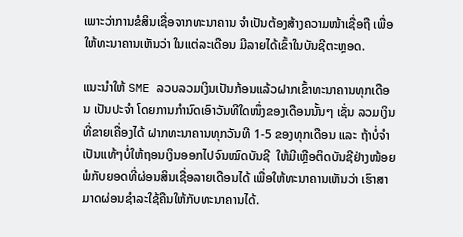ເພາະວ່າການຂໍສິນເຊື່ອຈາກທະນາຄານ ຈຳເປັນຕ້ອງສ້າງຄວາມໜ້າເຊື່ອຖື ເພື່ອໃຫ້ທະນາຄານເຫັນວ່າ ໃນແຕ່ລະເດືອນ ມີລາຍໄດ້ເຂົ້າໃນບັນຊີຕະຫຼອດ.

ແນະນຳໃຫ້ SME ລວບລວມເງິນເປັນກ້ອນແລ້ວຝາກເຂົ້າທະນາຄານທຸກເດືອນ ເປັນປະຈຳ ໂດຍການກຳນົດເອົາວັນທີໃດໜຶ່ງຂອງເດືອນນັ້ນໆ ເຊັ່ນ ລວມເງິນທີ່ຂາຍເຄື່ອງໄດ້ ຝາກທະນາຄານທຸກວັນທີ 1-5 ຂອງທຸກເດືອນ ແລະ ຖ້າບໍ່ຈຳເປັນແທ້ໆບໍ່ໃຫ້ຖອນເງິນອອກໄປຈົນໝົດບັນຊີ  ໃຫ້ມີເຫຼືອຕິດບັນຊີຢ່າງໜ້ອຍພໍກັບຍອດທີ່ຜ່ອນສິນເຊື່ອລາຍເດືອນໄດ້ ເພື່ອໃຫ້ທະນາຄານເຫັນວ່າ ເຮົາສາມາດຜ່ອນຊໍາລະໃຊ້ຄືນໃຫ້ກັບທະນາຄານໄດ້.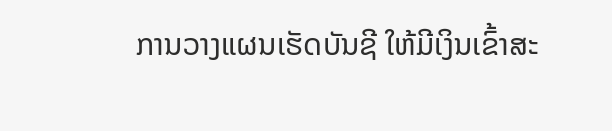ການວາງແຜນເຮັດບັນຊີ ໃຫ້ມີເງິນເຂົ້າສະ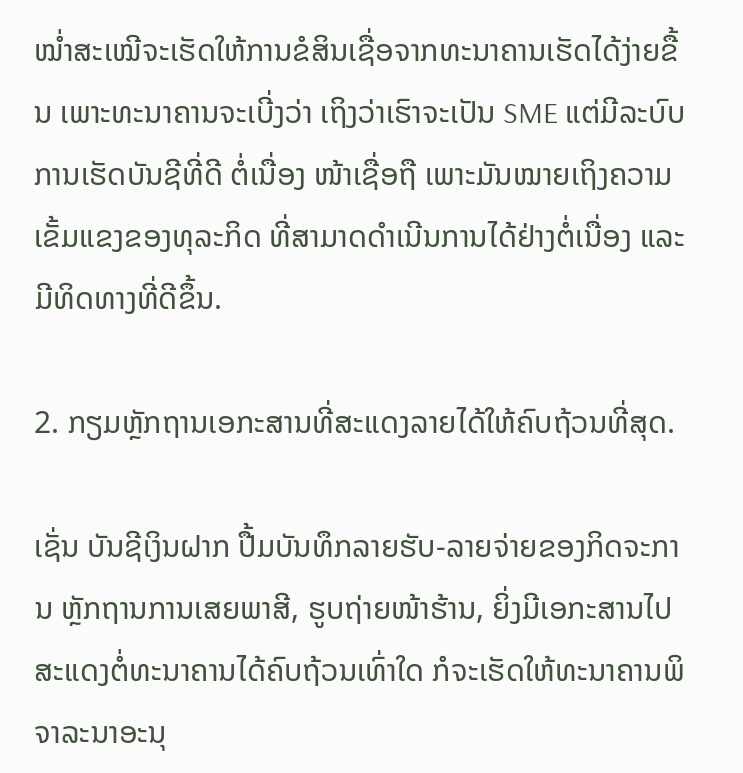ໝໍ່າສະເໝີຈະເຮັດໃຫ້ການຂໍສິນເຊື່ອຈາກທະນາຄານເຮັດໄດ້ງ່າຍຂື້ນ ເພາະທະນາຄານຈະເບີ່ງວ່າ ເຖິງວ່າເຮົາຈະເປັນ SME ແຕ່ມີລະບົບການເຮັດບັນຊີທີ່ດີ ຕໍ່ເນື່ອງ ໜ້າເຊື່ອຖື ເພາະມັນໝາຍເຖິງຄວາມເຂັ້ມແຂງຂອງທຸລະກິດ ທີ່ສາມາດດຳເນີນການໄດ້ຢ່າງຕໍ່ເນື່ອງ ແລະ ມີທິດທາງທີ່ດີຂຶ້ນ.

2. ກຽມຫຼັກຖານເອກະສານທີ່ສະແດງລາຍໄດ້ໃຫ້ຄົບຖ້ວນທີ່ສຸດ.

ເຊັ່ນ ບັນຊີເງິນຝາກ ປື້ມບັນທຶກລາຍຮັບ-ລາຍຈ່າຍຂອງກິດຈະການ ຫຼັກຖານການເສຍພາສີ, ຮູບຖ່າຍໜ້າຮ້ານ, ຍິ່ງມີເອກະສານໄປສະແດງຕໍ່ທະນາຄານໄດ້ຄົບຖ້ວນເທົ່າໃດ ກໍຈະເຮັດໃຫ້ທະນາຄານພິຈາລະນາອະນຸ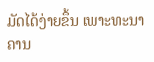ມັດໄດ້ງ່າຍຂຶ້ນ ເພາະທະນາຄານ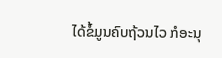ໄດ້ຂໍ້ມູນຄົບຖ້ວນໄວ ກໍອະນຸ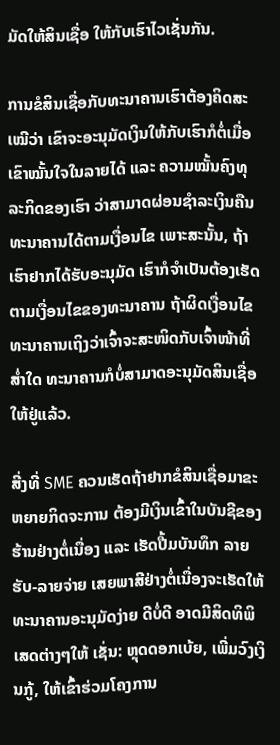ມັດໃຫ້ສິນເຊື່ອ ໃຫ້ກັບເຮົາໄວເຊັ່ນກັນ.

ການຂໍສິນເຊື່ອກັບທະນາຄານເຮົາຕ້ອງຄິດສະເໝີວ່າ ເຂົາຈະອະນຸມັດເງິນໃຫ້ກັບເຮົາກໍຕໍ່ເມື່ອ ເຂົາໝັ້ນໃຈໃນລາຍໄດ້ ແລະ ຄວາມໝັ້ນຄົງທຸລະກິດຂອງເຮົາ ວ່າສາມາດຜ່ອນຊໍາລະເງິນຄືນທະນາຄານໄດ້ຕາມເງື່ອນໄຂ ເພາະສະນັ້ນ, ຖ້າເຮົາຢາກໄດ້ຮັບອະນຸມັດ ເຮົາກໍຈຳເປັນຕ້ອງເຮັດຕາມເງື່ອນໄຂຂອງທະນາຄານ ຖ້າຜິດເງື່ອນໄຂທະນາຄານເຖິງວ່າເຈົ້າຈະສະໜິດກັບເຈົ້າໜ້າທີ່ສ່ຳໃດ ທະນາຄານກໍບໍ່ສາມາດອະນຸມັດສິນເຊື່ອໃຫ້ຢູ່ແລ້ວ.

ສີ່ງທີ່ SME ຄວນເຮັດຖ້າຢາກຂໍສິນເຊື່ອມາຂະຫຍາຍກິດຈະການ ຕ້ອງມີເງິນເຂົ້າໃນບັນຊີຂອງຮ້ານຢ່າງຕໍ່ເນື່ອງ ແລະ ເຮັດປື້ມບັນທຶກ ລາຍຮັບ-ລາຍຈ່າຍ ເສຍພາສີຢ່າງຕໍ່ເນື່ອງຈະເຮັດໃຫ້ທະນາຄານອະນຸມັດງ່າຍ ດີບໍ່ດີ ອາດມີສິດທິພິເສດຕ່າງໆໃຫ້ ເຊັ່ນ: ຫຼຸດດອກເບ້ຍ, ເພີ່ມວົງເງິນກູ້, ໃຫ້ເຂົ້າຮ່ວມໂຄງການ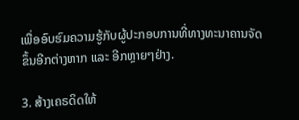ເພື່ອອົບຮົມຄວາມຮູ້ກັບຜູ້ປະກອບການທີ່ທາງທະນາຄານຈັດຂຶ້ນອີກຕ່າງຫາກ ແລະ ອີກຫຼາຍໆຢ່າງ.

3. ສ້າງເຄຣດິດໃຫ້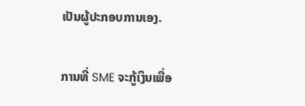ເປັນຜູ້ປະກອບການເອງ.

ການທີ່ SME ຈະກູ້ເງິນເພື່ອ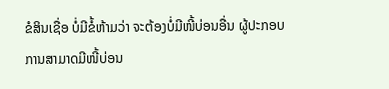ຂໍສິນເຊື່ອ ບໍ່ມີຂໍ້ຫ້າມວ່າ ຈະຕ້ອງບໍ່ມີໜີ້ບ່ອນອື່ນ ຜູ້ປະກອບການສາມາດມີໜີ້ບ່ອນ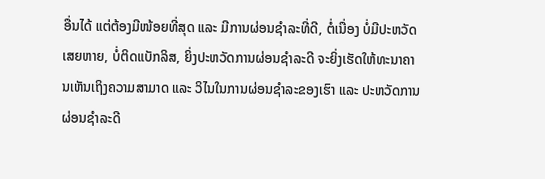ອື່ນໄດ້ ແຕ່ຕ້ອງມີໜ້ອຍທີ່ສຸດ ແລະ ມີການຜ່ອນຊຳລະທີ່ດີ, ຕໍ່ເນື່ອງ ບໍ່ມີປະຫວັດເສຍຫາຍ, ບໍ່ຕິດແບັກລິສ, ຍິ່ງປະຫວັດການຜ່ອນຊຳລະດີ ຈະຍິ່ງເຮັດໃຫ້ທະນາຄານເຫັນເຖິງຄວາມສາມາດ ແລະ ວິໄນໃນການຜ່ອນຊໍາລະຂອງເຮົາ ແລະ ປະຫວັດການຜ່ອນຊໍາລະດີ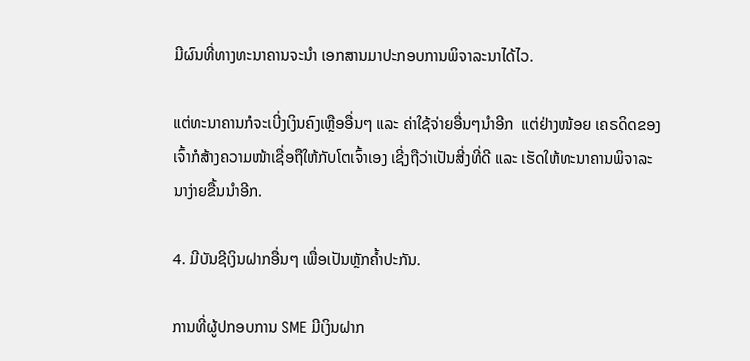ມີຜົນທີ່ທາງທະນາຄານຈະນຳ ເອກສານມາປະກອບການພິຈາລະນາໄດ້ໄວ.

ແຕ່ທະນາຄານກໍຈະເບີ່ງເງິນຄົງເຫຼືອອື່ນໆ ແລະ ຄ່າໃຊ້ຈ່າຍອື່ນໆນຳອີກ  ແຕ່ຢ່າງໜ້ອຍ ເຄຣດິດຂອງເຈົ້າກໍສ້າງຄວາມໜ້າເຊື່ອຖືໃຫ້ກັບໂຕເຈົ້າເອງ ເຊີ່ງຖືວ່າເປັນສີ່ງທີ່ດີ ແລະ ເຮັດໃຫ້ທະນາຄານພິຈາລະນາງ່າຍຂື້ນນຳອີກ.

4. ມີບັນຊີເງິນຝາກອື່ນໆ ເພື່ອເປັນຫຼັກຄໍ້າປະກັນ.

ການທີ່ຜູ້ປກອບການ SME ມີເງິນຝາກ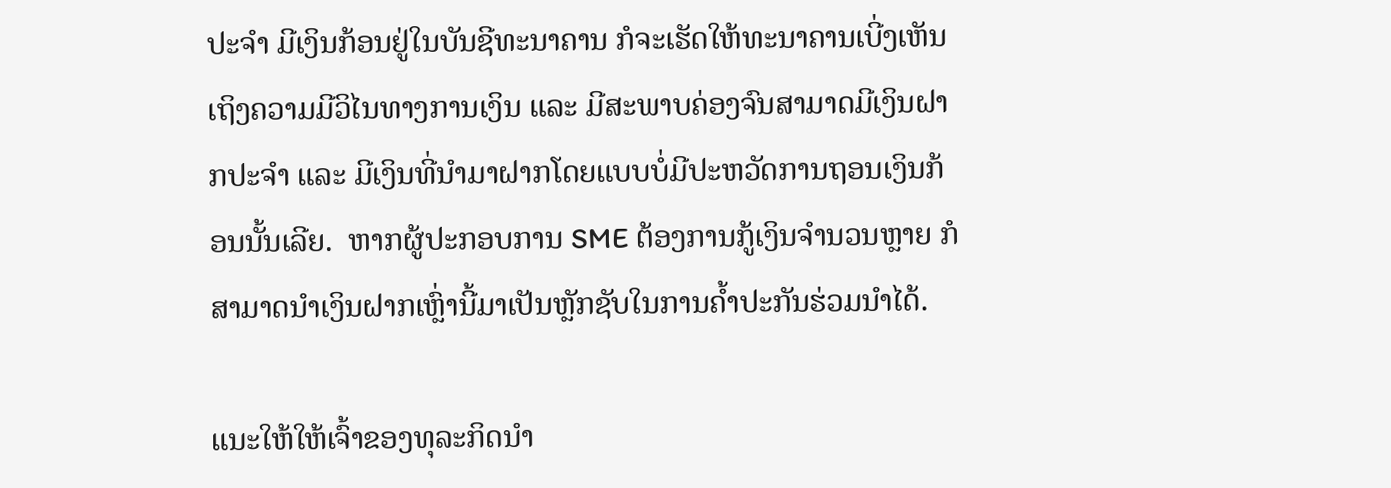ປະຈຳ ມີເງິນກ້ອນຢູ່ໃນບັນຊີທະນາຄານ ກໍຈະເຮັດໃຫ້ທະນາຄານເບີ່ງເຫັນເຖິງຄວາມມີວິໄນທາງການເງິນ ແລະ ມີສະພາບຄ່ອງຈົນສາມາດມີເງິນຝາກປະຈຳ ແລະ ມີເງິນທີ່ນຳມາຝາກໂດຍແບບບໍ່ມີປະຫວັດການຖອນເງິນກ້ອນນັ້ນເລີຍ.  ຫາກຜູ້ປະກອບການ SME ຕ້ອງການກູ້ເງິນຈຳນວນຫຼາຍ ກໍສາມາດນຳເງິນຝາກເຫຼົ່ານີ້ມາເປັນຫຼັກຊັບໃນການຄ້ຳປະກັນຮ່ວມນຳໄດ້.

ແນະໃຫ້ໃຫ້ເຈົ້າຂອງທຸລະກິດນຳ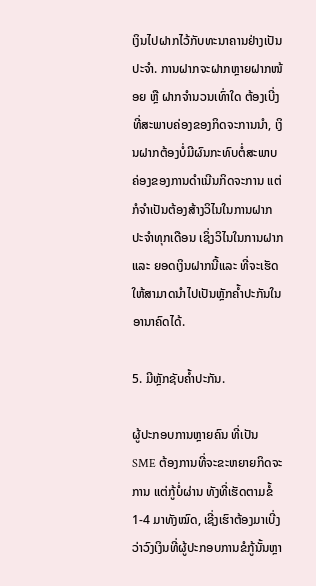ເງິນໄປຝາກໄວ້ກັບທະນາຄານຢ່າງເປັນປະຈຳ. ການຝາກຈະຝາກຫຼາຍຝາກໜ້ອຍ ຫຼື ຝາກຈຳນວນເທົ່າໃດ ຕ້ອງເບີ່ງທີ່ສະພາບຄ່ອງຂອງກິດຈະການນຳ, ເງິນຝາກຕ້ອງບໍ່ມີຜົນກະທົບຕໍ່ສະພາບຄ່ອງຂອງການດຳເນີນກິດຈະການ ແຕ່ກໍຈຳເປັນຕ້ອງສ້າງວິໄນໃນການຝາກປະຈຳທຸກເດືອນ ເຊິ່ງວິໄນໃນການຝາກ ແລະ ຍອດເງິນຝາກນີ້ແລະ ທີ່ຈະເຮັດໃຫ້ສາມາດນຳໄປເປັນຫຼັກຄ້ຳປະກັນໃນອານາຄົດໄດ້.

5. ມີຫຼັກຊັບຄ້ຳປະກັນ.

ຜູ້ປະກອບການຫຼາຍຄົນ ທີ່ເປັນ SME ຕ້ອງການທີ່ຈະຂະຫຍາຍກິດຈະການ ແຕ່ກູ້ບໍ່ຜ່ານ ທັງທີ່ເຮັດຕາມຂໍ້ 1-4 ມາທັງໝົດ, ເຊີ່ງເຮົາຕ້ອງມາເບີ່ງວ່າວົງເງິນທີ່ຜູ້ປະກອບການຂໍກູ້ນັ້ນຫຼາ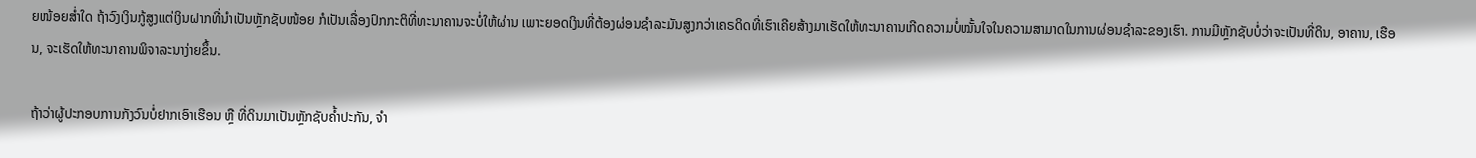ຍໜ້ອຍສໍ່າໃດ ຖ້າວົງເງິນກູ້ສູງແຕ່ເງິນຝາກທີ່ນຳເປັນຫຼັກຊັບໜ້ອຍ ກໍເປັນເລື່ອງປົກກະຕິທີ່ທະນາຄານຈະບໍ່ໃຫ້ຜ່ານ ເພາະຍອດເງິນທີ່ຕ້ອງຜ່ອນຊໍາລະມັນສູງກວ່າເຄຣດິດທີ່ເຮົາເຄີຍສ້າງມາເຮັດໃຫ້ທະນາຄານເກີດຄວາມບໍ່ໝັ້ນໃຈໃນຄວາມສາມາດໃນການຜ່ອນຊໍາລະຂອງເຮົາ. ການມີຫຼັກຊັບບໍ່ວ່າຈະເປັນທີ່ດິນ, ອາຄານ, ເຮືອນ, ຈະເຮັດໃຫ້ທະນາຄານພິຈາລະນາງ່າຍຂຶ້ນ.

ຖ້າວ່າຜູ້ປະກອບການກັງວົນບໍ່ຢາກເອົາເຮືອນ ຫຼື ທີ່ດິນມາເປັນຫຼັກຊັບຄ້ຳປະກັນ, ຈຳ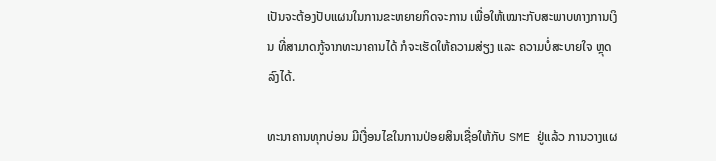ເປັນຈະຕ້ອງປັບແຜນໃນການຂະຫຍາຍກິດຈະການ ເພື່ອໃຫ້ເໝາະກັບສະພາບທາງການເງິນ ທີ່ສາມາດກູ້ຈາກທະນາຄານໄດ້ ກໍຈະເຮັດໃຫ້ຄວາມສ່ຽງ ແລະ ຄວາມບໍ່ສະບາຍໃຈ ຫຼຸດລົງໄດ້.

ທະນາຄານທຸກບ່ອນ ມີເງື່ອນໄຂໃນການປ່ອຍສິນເຊື່ອໃຫ້ກັບ SME ຢູ່ແລ້ວ ການວາງແຜ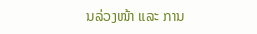ນລ່ວງໜ້າ ແລະ ການ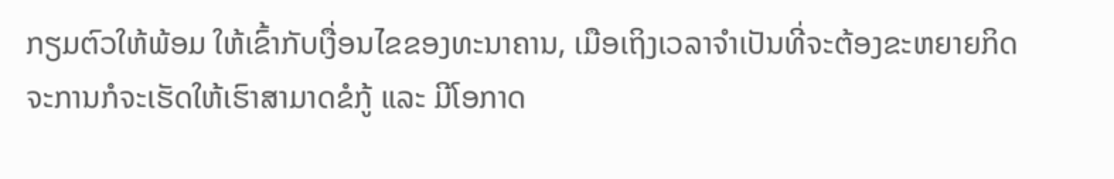ກຽມຕົວໃຫ້ພ້ອມ ໃຫ້ເຂົ້າກັບເງື່ອນໄຂຂອງທະນາຄານ, ເມືອເຖິງເວລາຈຳເປັນທີ່ຈະຕ້ອງຂະຫຍາຍກິດຈະການກໍຈະເຮັດໃຫ້ເຮົາສາມາດຂໍກູ້ ແລະ ມີໂອກາດ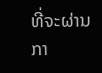ທີ່ຈະຜ່ານກາ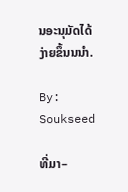ນອະນຸມັດໄດ້ງ່າຍຂຶ້ນນນຳ.

By: Soukseed

ທີ່ມາ–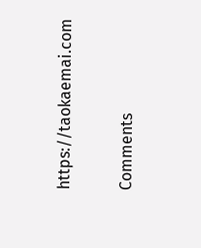https://taokaemai.com

Comments